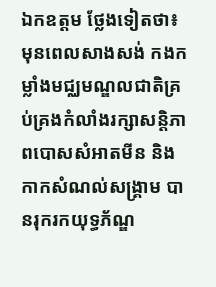ឯកឧត្ដម ថ្លែងទៀតថា៖ មុនពេលសាងសង់ កងកម្លាំងមជ្ឈមណ្ឌលជាតិគ្រប់គ្រងកំលាំងរក្សាសន្តិភាពបោសសំអាតមីន និង កាកសំណល់សង្គ្រាម បានរុករកយុទ្ធភ័ណ្ឌ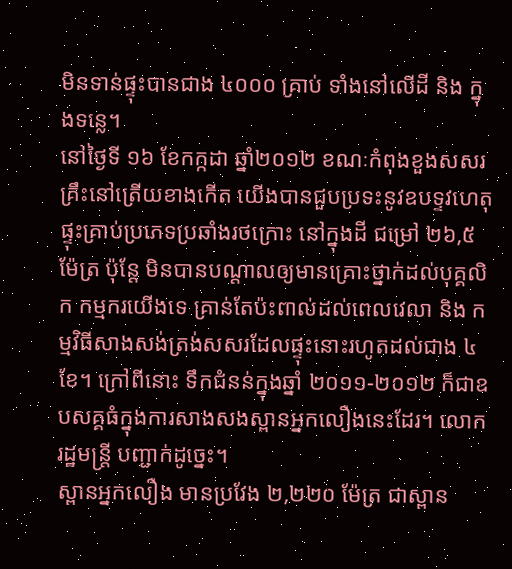មិនទាន់ផ្ទុះបានជាង ៤០០០ គ្រាប់ ទាំងនៅលើដី និង ក្នុងទន្លេ។
នៅថ្ងៃទី ១៦ ខែកក្កដា ឆ្នាំ២០១២ ខណៈកំពុងខួងសសរគ្រឹះនៅត្រើយខាងកើត យើងបានជួបប្រទះនូវឧបទ្ទវហេតុផ្ទុះគ្រាប់ប្រភេទប្រឆាំងរថក្រោះ នៅក្នុងដី ជម្រៅ ២៦,៥ម៉ែត្រ ប៉ុន្តែ មិនបានបណ្ដាលឲ្យមានគ្រោះថ្នាក់ដល់បុគ្គលិក កម្មករយើងទេ គ្រាន់តែប៉ះពាល់ដល់ពេលវេលា និង កម្មវិធីសាងសង់ត្រង់សសរដែលផ្ទុះនោះរហូតដល់ជាង ៤ ខែ។ ក្រៅពីនោះ ទឹកជំនន់ក្នុងឆ្នាំ ២០១១-២០១២ ក៏ជាឧបសគ្គធំក្នុងការសាងសងស្ពានអ្នកលឿងនេះដែរ។ លោក រដ្ឋមន្ត្រី បញ្ជាក់ដូច្នេះ។
ស្ពានអ្នកលឿង មានប្រវែង ២,២២០ ម៉ែត្រ ជាស្ពាន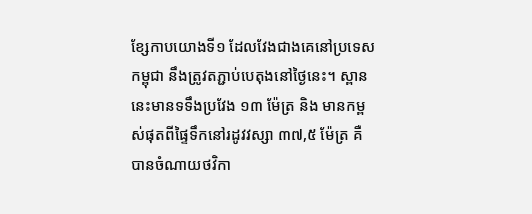ខ្សែកាបយោងទី១ ដែលវែងជាងគេនៅប្រទេសកម្ពុជា នឹងត្រូវតភ្ជាប់បេតុងនៅថ្ងៃនេះ។ ស្ពាននេះមានទទឹងប្រវែង ១៣ ម៉ែត្រ និង មានកម្ពស់ផុតពីផ្ទៃទឹកនៅរដូវវស្សា ៣៧,៥ ម៉ែត្រ គឺបានចំណាយថវិកា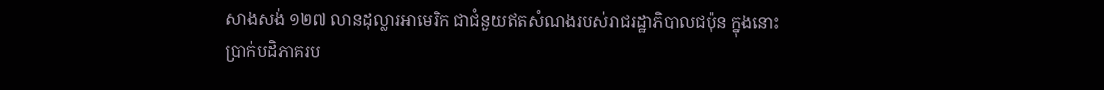សាងសង់ ១២៧ លានដុល្លារអាមេរិក ជាជំនួយឥតសំណងរបស់រាជរដ្ឋាភិបាលជប៉ុន ក្នុងនោះប្រាក់បដិភាគរប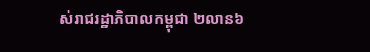ស់រាជរដ្ឋាភិបាលកម្ពុជា ២លាន៦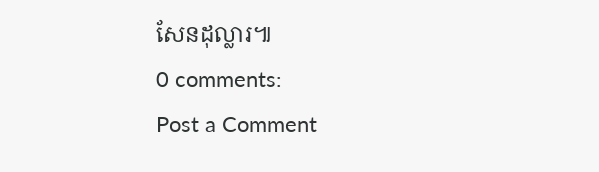សែនដុល្លារ៕
0 comments:
Post a Comment